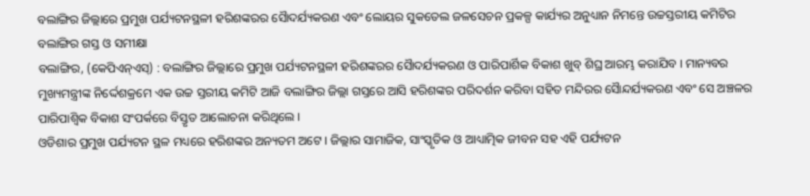ବଲାଙ୍ଗିର ଜିଲ୍ଲାରେ ପ୍ରମୁଖ ପର୍ଯ୍ୟଟନସ୍ଥଳୀ ହରିଶଙ୍କରର ସୈାଦର୍ଯ୍ୟକରଣ ଏବଂ ଲୋୟର ସୁକତେଲ ଜଳସେଚନ ପ୍ରକଳ୍ପ କାର୍ଯ୍ୟର ଅନୁଧ୍ୟାନ ନିମନ୍ତେ ଉଚ୍ଚସ୍ତରୀୟ କମିଟିର ବଲାଙ୍ଗିର ଗସ୍ତ ଓ ସମୀକ୍ଷା
ବଲାଙ୍ଗିର, (କେପିଏନ୍ଏସ୍) : ବଲାଙ୍ଗିର ଜିଲ୍ଲାରେ ପ୍ରମୁଖ ପର୍ଯ୍ୟଟନସ୍ଥଳୀ ହରିଶଙ୍କରର ସୈାଦର୍ଯ୍ୟକରଣ ଓ ପାରିପାର୍ଶିକ ବିକାଶ ଖୁବ୍ ଶିଘ୍ର ଆରମ୍ଭ କରାଯିବ । ମାନ୍ୟବର ମୁଖ୍ୟମନ୍ତ୍ରୀଙ୍କ ନିର୍ଦ୍ଦେଶକ୍ରମେ ଏକ ଉଚ୍ଚ ସ୍ତରୀୟ କମିଟି ଆଜି ବଲାଙ୍ଗିର ଜିଲ୍ଲା ଗସ୍ତରେ ଆସି ହରିଶଙ୍କର ପରିଦର୍ଶନ କରିବା ସହିତ ମନ୍ଦିରର ସୈାନ୍ଦର୍ଯ୍ୟକରଣ ଏବଂ ସେ ଅଞ୍ଚଳର ପାରିପାଶ୍ୱିକ ବିକାଶ ସଂପର୍କରେ ବିସ୍ତୃତ ଆଲୋଚନା କରିଥିଲେ ।
ଓଡିଶାର ପ୍ରମୁଖ ପର୍ଯ୍ୟଟନ ସ୍ଥଳ ମଧ୍ୟରେ ହରିଶଙ୍କର ଅନ୍ୟତମ ଅଟେ । ଜିଲ୍ଲାର ସାମାଜିକ, ସାଂସ୍କୃତିକ ଓ ଆଧ୍ୟାତ୍ମିକ ଜୀବନ ସହ ଏହି ପର୍ଯ୍ୟଟନ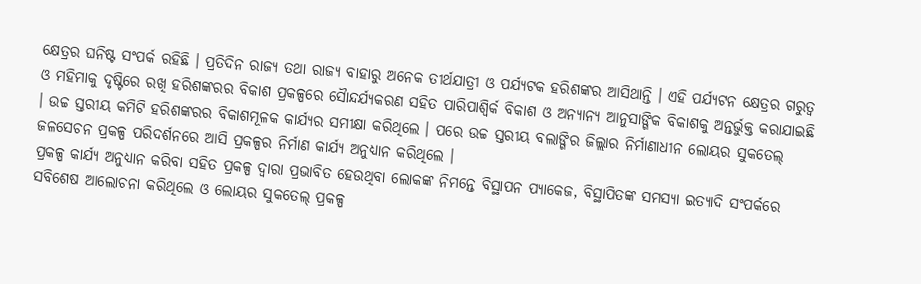କ୍ଷେତ୍ରର ଘନିଷ୍ଟ ସଂପର୍କ ରହିଛି । ପ୍ରତିଦିନ ରାଜ୍ୟ ତଥା ରାଜ୍ୟ ବାହାରୁ ଅନେକ ତୀର୍ଥଯାତ୍ରୀ ଓ ପର୍ଯ୍ୟଟକ ହରିଶଙ୍କର ଆସିଥାନ୍ତି । ଏହି ପର୍ଯ୍ୟଟନ କ୍ଷେତ୍ରର ଗରୁତ୍ୱ ଓ ମହିମାକୁ ଦୃଷ୍ଟିରେ ରଖି ହରିଶଙ୍କରର ବିକାଶ ପ୍ରକଳ୍ପରେ ସୈାନ୍ଦର୍ଯ୍ୟକରଣ ସହିତ ପାରିପାଶ୍ୱିର୍କ ବିକାଶ ଓ ଅନ୍ୟାନ୍ୟ ଆନୁସାଙ୍ଗିକ ବିକାଶକୁ ଅନ୍ତର୍ଭୁକ୍ତ କରାଯାଇଛି । ଉଚ୍ଚ ସ୍ତରୀୟ କମିଟି ହରିଶଙ୍କରର ବିକାଶମୂଳକ କାର୍ଯ୍ୟର ସମୀକ୍ଷା କରିଥିଲେ । ପରେ ଉଚ୍ଚ ସ୍ତରୀୟ ବଲାଙ୍ଗିର ଜିଲ୍ଲାର ନିର୍ମାଣାଧୀନ ଲୋୟର ସୁକତେଲ୍ ଜଳସେଚନ ପ୍ରକଳ୍ପ ପରିଦର୍ଶନରେ ଆସି ପ୍ରକଳ୍ପର ନିର୍ମାଣ କାର୍ଯ୍ୟ ଅନୁଧ୍ୟାନ କରିଥିଲେ ।
ପ୍ରକଳ୍ପ କାର୍ଯ୍ୟ ଅନୁଧ୍ୟାନ କରିବା ସହିତ ପ୍ରକଳ୍ପ ଦ୍ୱାରା ପ୍ରଭାବିତ ହେଉଥିବା ଲୋକଙ୍କ ନିମନ୍ତେ ବିସ୍ଥାପନ ପ୍ୟାକେଜ, ବିସ୍ଥାପିତଙ୍କ ସମସ୍ୟା ଇତ୍ୟାଦି ସଂପର୍କରେ ସବିଶେଷ ଆଲୋଚନା କରିଥିଲେ ଓ ଲୋୟର ସୁକତେଲ୍ ପ୍ରକଳ୍ପ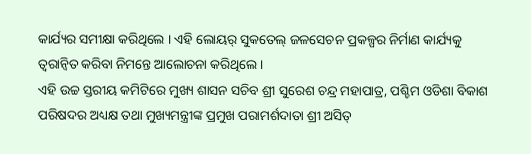କାର୍ଯ୍ୟର ସମୀକ୍ଷା କରିଥିଲେ । ଏହି ଲୋୟର୍ ସୁକତେଲ୍ ଜଳସେଚନ ପ୍ରକଳ୍ପର ନିର୍ମାଣ କାର୍ଯ୍ୟକୁ ତ୍ୱରାନ୍ୱିତ କରିବା ନିମନ୍ତେ ଆଲୋଚନା କରିଥିଲେ ।
ଏହି ଉଚ୍ଚ ସ୍ତରୀୟ କମିଟିରେ ମୁଖ୍ୟ ଶାସନ ସଚିବ ଶ୍ରୀ ସୁରେଶ ଚନ୍ଦ୍ର ମହାପାତ୍ର, ପଶ୍ଚିମ ଓଡିଶା ବିକାଶ ପରିଷଦର ଅଧ୍ୟକ୍ଷ ତଥା ମୁଖ୍ୟମନ୍ତ୍ରୀଙ୍କ ପ୍ରମୁଖ ପରାମର୍ଶଦାତା ଶ୍ରୀ ଅସିତ୍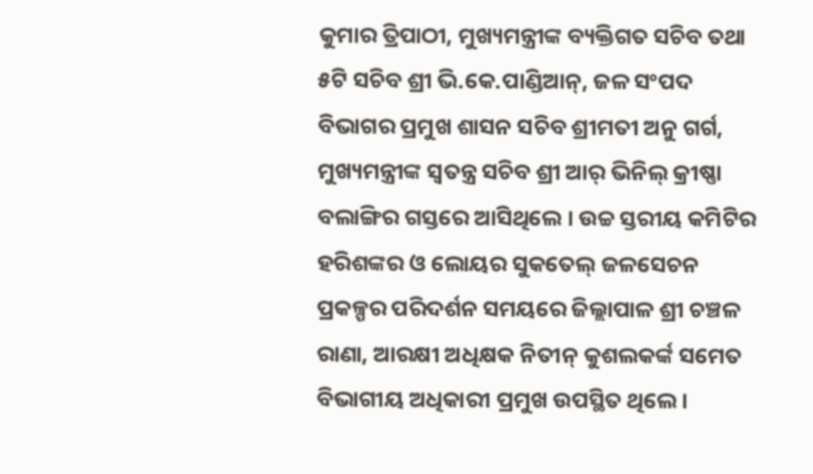କୁମାର ତ୍ରିପାଠୀ, ମୁଖ୍ୟମନ୍ତ୍ରୀଙ୍କ ବ୍ୟକ୍ତିଗତ ସଚିବ ତଥା ୫ଟି ସଚିବ ଶ୍ରୀ ଭି.କେ.ପାଣ୍ଡିଆନ୍, ଜଳ ସଂପଦ ବିଭାଗର ପ୍ରମୁଖ ଶାସନ ସଚିବ ଶ୍ରୀମତୀ ଅନୁ ଗର୍ଗ, ମୁଖ୍ୟମନ୍ତ୍ରୀଙ୍କ ସ୍ୱତନ୍ତ୍ର ସଚିବ ଶ୍ରୀ ଆର୍ ଭିନିଲ୍ କ୍ରୀଷ୍ଣା ବଲାଙ୍ଗିର ଗସ୍ତରେ ଆସିଥିଲେ । ଉଚ୍ଚ ସ୍ତରୀୟ କମିଟିର ହରିଶଙ୍କର ଓ ଲୋୟର ସୁକତେଲ୍ ଜଳସେଚନ ପ୍ରକଳ୍ପର ପରିଦର୍ଶନ ସମୟରେ ଜିଲ୍ଲାପାଳ ଶ୍ରୀ ଚଞ୍ଚଳ ରାଣା, ଆରକ୍ଷୀ ଅଧିକ୍ଷକ ନିତୀନ୍ କୁଶଲକର୍ଙ୍କ ସମେତ ବିଭାଗୀୟ ଅଧିକାରୀ ପ୍ରମୁଖ ଉପସ୍ଥିତ ଥିଲେ ।